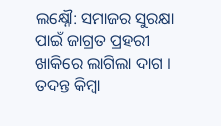ଲକ୍ଷ୍ନୌ: ସମାଜର ସୁରକ୍ଷା ପାଇଁ ଜାଗ୍ରତ ପ୍ରହରୀ ଖାକିରେ ଲାଗିଲା ଦାଗ । ତଦନ୍ତ କିମ୍ବା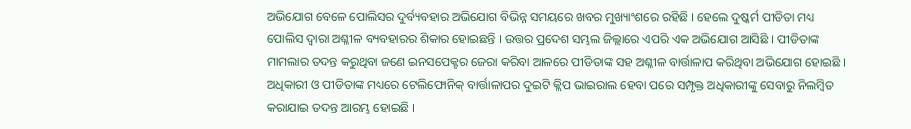ଅଭିଯୋଗ ବେଳେ ପୋଲିସର ଦୁର୍ବ୍ୟବହାର ଅଭିଯୋଗ ବିଭିନ୍ନ ସମୟରେ ଖବର ମୁଖ୍ୟାଂଶରେ ରହିଛି । ହେଲେ ଦୁଷ୍କର୍ମ ପୀଡିତା ମଧ୍ୟ ପୋଲିସ ଦ୍ବାରା ଅଶ୍ଳୀଳ ବ୍ୟବହାରର ଶିକାର ହୋଇଛନ୍ତି । ଉତ୍ତର ପ୍ରଦେଶ ସମ୍ଭଲ ଜିଲ୍ଲାରେ ଏପରି ଏକ ଅଭିଯୋଗ ଆସିଛି । ପୀଡିତାଙ୍କ ମାମଲାର ତଦନ୍ତ କରୁଥିବା ଜଣେ ଇନସପେକ୍ଟର ଜେରା କରିବା ଆଳରେ ପୀଡିତାଙ୍କ ସହ ଅଶ୍ଳୀଳ ବାର୍ତ୍ତାଳାପ କରିଥିବା ଅଭିଯୋଗ ହୋଇଛି । ଅଧିକାରୀ ଓ ପୀଡିତାଙ୍କ ମଧ୍ୟରେ ଟେଲିଫୋନିକ୍ ବାର୍ତ୍ତାଳାପର ଦୁଇଟି କ୍ଲିପ ଭାଇରାଲ ହେବା ପରେ ସମ୍ପୃକ୍ତ ଅଧିକାରୀଙ୍କୁ ସେବାରୁ ନିଲମ୍ବିତ କରାଯାଇ ତଦନ୍ତ ଆରମ୍ଭ ହୋଇଛି ।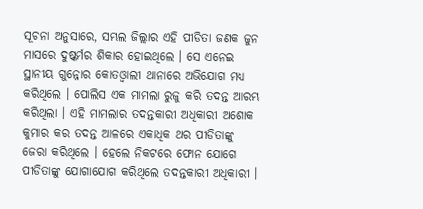ସୂଚନା ଅନୁସାରେ, ସମ୍ଭଲ ଜିଲ୍ଲାର ଏହି ପୀଡିତା ଜଣକ ଜୁନ ମାସରେ ଦୁଷ୍କର୍ମର ଶିକାର ହୋଇଥିଲେ । ସେ ଏନେଇ ସ୍ଥାନୀୟ ଗୁନ୍ନୋର କୋତଓ୍ବାଲୀ ଥାନାରେ ଅଭିଯୋଗ ମଧ୍ୟ କରିଥିଲେ । ପୋଲିସ ଏକ ମାମଲା ରୁଜୁ କରି ତଦନ୍ତ ଆରମ୍ଭ କରିଥିଲା । ଏହି ମାମଲାର ତଦନ୍ତକାରୀ ଅଧିକାରୀ ଅଶୋକ କୁମାର କର ତଦନ୍ତ ଆଳରେ ଏକାଧିକ ଥର ପୀଡିତାଙ୍କୁ ଜେରା କରିଥିଲେ । ହେଲେ ନିକଟରେ ଫୋନ ଯୋଗେ ପୀଡିତାଙ୍କୁ ଯୋଗାଯୋଗ କରିଥିଲେ ତଦନ୍ତକାରୀ ଅଧିକାରୀ ।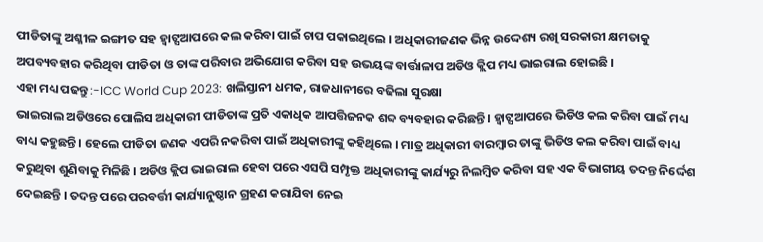ପୀଡିତାଙ୍କୁ ଅଶ୍ଳୀଳ ଇଙ୍ଗୀତ ସହ ହ୍ବାଟ୍ସଆପରେ କଲ କରିବା ପାଇଁ ଚାପ ପକାଇଥିଲେ । ଅଧିକାରୀଜଣକ ଭିନ୍ନ ଉଦ୍ଦେଶ୍ୟ ରଖି ସରକାରୀ କ୍ଷମତାକୁ ଅପବ୍ୟବହାର କରିଥିବା ପୀଡିତା ଓ ତାଙ୍କ ପରିବାର ଅଭିଯୋଗ କରିବା ସହ ଉଭୟଙ୍କ ବାର୍ତ୍ତାଳାପ ଅଡିଓ କ୍ଲିପ ମଧ୍ୟ ଭାଇରାଲ ହୋଇଛି ।
ଏହା ମଧ୍ୟ ପଢନ୍ତୁ :-ICC World Cup 2023: ଖଲିସ୍ତାନୀ ଧମକ, ରାଜଧାନୀରେ ବଢିଲା ସୁରକ୍ଷା
ଭାଇରାଲ ଅଡିଓରେ ପୋଲିସ ଅଧିକାରୀ ପୀଡିତାଙ୍କ ପ୍ରତି ଏକାଧିକ ଆପତ୍ତିଜନକ ଶବ୍ଦ ବ୍ୟବହାର କରିଛନ୍ତି । ହ୍ବାଟ୍ସଆପରେ ଭିଡିଓ କଲ କରିବା ପାଇଁ ମଧ୍ୟ ବାଧ୍ୟ କହୁଛନ୍ତି । ହେଲେ ପୀଡିତା ଜଣକ ଏପରି ନକରିବା ପାଇଁ ଅଧିକାରୀଙ୍କୁ କହିଥିଲେ । ମାତ୍ର ଅଧିକାରୀ ବାରମ୍ବାର ତାଙ୍କୁ ଭିଡିଓ କଲ କରିବା ପାଇଁ ବାଧ୍ୟ କରୁଥିବା ଶୁଣିବାକୁ ମିଳିଛି । ଅଡିଓ କ୍ଲିପ ଭାଇରାଲ ହେବା ପରେ ଏସପି ସମ୍ପୃକ୍ତ ଅଧିକାରୀଙ୍କୁ କାର୍ଯ୍ୟରୁ ନିଲମ୍ବିତ କରିବା ସହ ଏକ ବିଭାଗୀୟ ତଦନ୍ତ ନିର୍ଦ୍ଦେଶ ଦେଇଛନ୍ତି । ତଦନ୍ତ ପରେ ପରବର୍ତ୍ତୀ କାର୍ଯ୍ୟାନୁଷ୍ଠାନ ଗ୍ରହଣ କରାଯିବା ନେଇ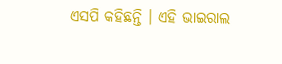ଏସପି କହିଛନ୍ତି । ଏହି ଭାଇରାଲ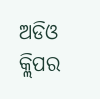ଅଡିଓ କ୍ଲିପର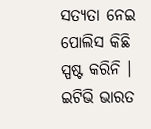ସତ୍ୟତା ନେଇ ପୋଲିସ କିଛି ସ୍ପଷ୍ଟ କରିନି । ଇଟିଭି ଭାରତ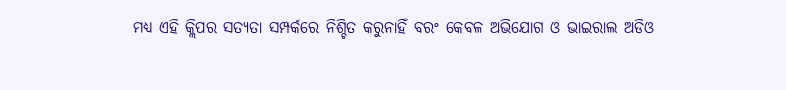ମଧ୍ୟ ଏହି କ୍ଲିପର ସତ୍ୟତା ସମ୍ପର୍କରେ ନିଶ୍ଚିତ କରୁନାହିଁ ବରଂ କେବଳ ଅଭିଯୋଗ ଓ ଭାଇରାଲ ଅଡିଓ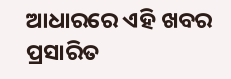ଆଧାରରେ ଏହି ଖବର ପ୍ରସାରିତ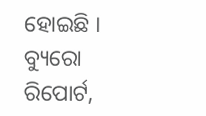ହୋଇଛି ।
ବ୍ୟୁରୋ ରିପୋର୍ଟ,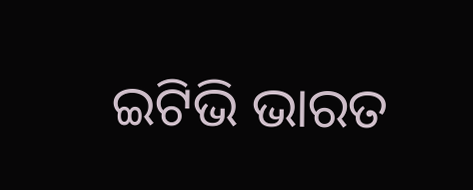ଇଟିଭି ଭାରତ